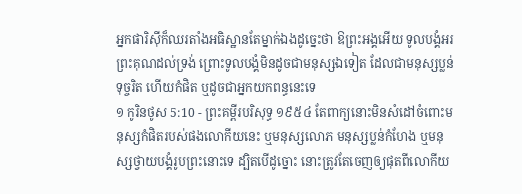អ្នកផារិស៊ីក៏ឈរតាំងអធិស្ឋានតែម្នាក់ឯងដូច្នេះថា ឱព្រះអង្គអើយ ទូលបង្គំអរព្រះគុណដល់ទ្រង់ ព្រោះទូលបង្គំមិនដូចជាមនុស្សឯទៀត ដែលជាមនុស្សប្លន់ ទុច្ចរិត ហើយកំផិត ឬដូចជាអ្នកយកពន្ធនេះទេ
១ កូរិនថូស 5:10 - ព្រះគម្ពីរបរិសុទ្ធ ១៩៥៤ តែពាក្យនោះមិនសំដៅចំពោះមនុស្សកំផិតរបស់ផងលោកីយនេះ ឬមនុស្សលោភ មនុស្សប្លន់កំហែង ឬមនុស្សថ្វាយបង្គំរូបព្រះនោះទេ ដ្បិតបើដូច្នោះ នោះត្រូវតែចេញឲ្យផុតពីលោកីយ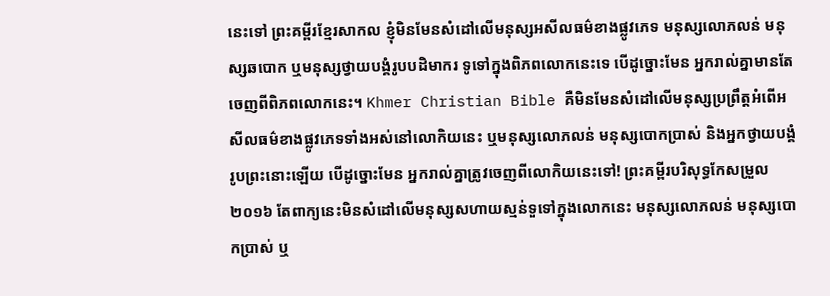នេះទៅ ព្រះគម្ពីរខ្មែរសាកល ខ្ញុំមិនមែនសំដៅលើមនុស្សអសីលធម៌ខាងផ្លូវភេទ មនុស្សលោភលន់ មនុស្សឆបោក ឬមនុស្សថ្វាយបង្គំរូបបដិមាករ ទូទៅក្នុងពិភពលោកនេះទេ បើដូច្នោះមែន អ្នករាល់គ្នាមានតែចេញពីពិភពលោកនេះ។ Khmer Christian Bible គឺមិនមែនសំដៅលើមនុស្សប្រព្រឹត្តអំពើអសីលធម៌ខាងផ្លូវភេទទាំងអស់នៅលោកិយនេះ ឬមនុស្សលោភលន់ មនុស្សបោកប្រាស់ និងអ្នកថ្វាយបង្គំរូបព្រះនោះឡើយ បើដូច្នោះមែន អ្នករាល់គ្នាត្រូវចេញពីលោកិយនេះទៅ! ព្រះគម្ពីរបរិសុទ្ធកែសម្រួល ២០១៦ តែពាក្យនេះមិនសំដៅលើមនុស្សសហាយស្មន់ទួទៅក្នុងលោកនេះ មនុស្សលោភលន់ មនុស្សបោកប្រាស់ ឬ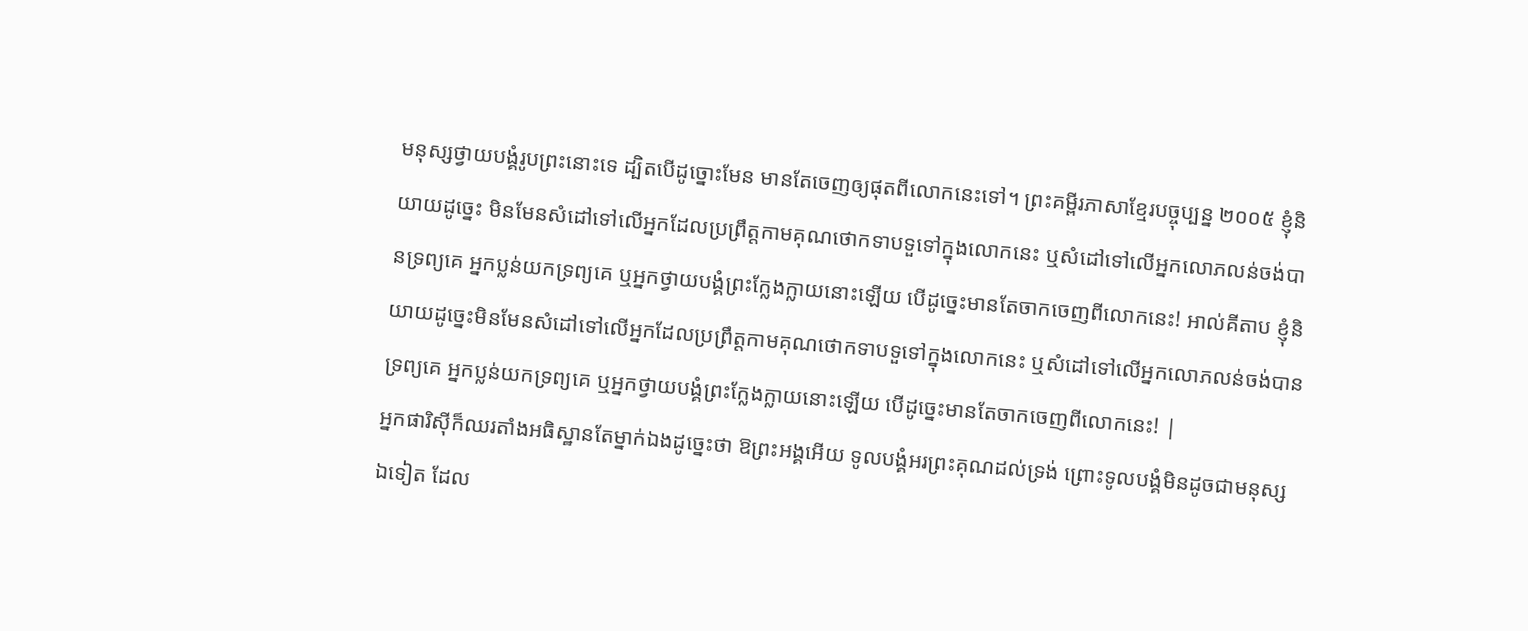មនុស្សថ្វាយបង្គំរូបព្រះនោះទេ ដ្បិតបើដូច្នោះមែន មានតែចេញឲ្យផុតពីលោកនេះទៅ។ ព្រះគម្ពីរភាសាខ្មែរបច្ចុប្បន្ន ២០០៥ ខ្ញុំនិយាយដូច្នេះ មិនមែនសំដៅទៅលើអ្នកដែលប្រព្រឹត្តកាមគុណថោកទាបទួទៅក្នុងលោកនេះ ឬសំដៅទៅលើអ្នកលោភលន់ចង់បានទ្រព្យគេ អ្នកប្លន់យកទ្រព្យគេ ឬអ្នកថ្វាយបង្គំព្រះក្លែងក្លាយនោះឡើយ បើដូច្នេះមានតែចាកចេញពីលោកនេះ! អាល់គីតាប ខ្ញុំនិយាយដូច្នេះមិនមែនសំដៅទៅលើអ្នកដែលប្រព្រឹត្ដកាមគុណថោកទាបទួទៅក្នុងលោកនេះ ឬសំដៅទៅលើអ្នកលោភលន់ចង់បានទ្រព្យគេ អ្នកប្លន់យកទ្រព្យគេ ឬអ្នកថ្វាយបង្គំព្រះក្លែងក្លាយនោះឡើយ បើដូច្នេះមានតែចាកចេញពីលោកនេះ! |
អ្នកផារិស៊ីក៏ឈរតាំងអធិស្ឋានតែម្នាក់ឯងដូច្នេះថា ឱព្រះអង្គអើយ ទូលបង្គំអរព្រះគុណដល់ទ្រង់ ព្រោះទូលបង្គំមិនដូចជាមនុស្សឯទៀត ដែល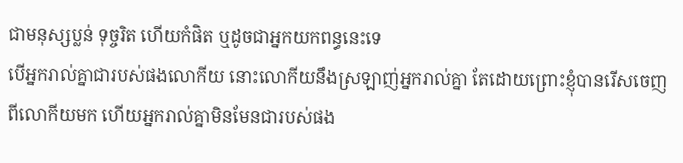ជាមនុស្សប្លន់ ទុច្ចរិត ហើយកំផិត ឬដូចជាអ្នកយកពន្ធនេះទេ
បើអ្នករាល់គ្នាជារបស់ផងលោកីយ នោះលោកីយនឹងស្រឡាញ់អ្នករាល់គ្នា តែដោយព្រោះខ្ញុំបានរើសចេញពីលោកីយមក ហើយអ្នករាល់គ្នាមិនមែនជារបស់ផង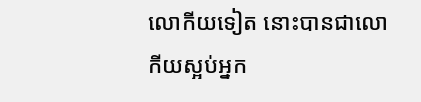លោកីយទៀត នោះបានជាលោកីយស្អប់អ្នក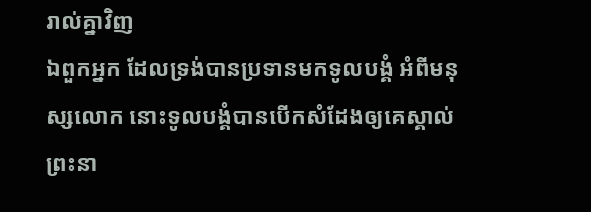រាល់គ្នាវិញ
ឯពួកអ្នក ដែលទ្រង់បានប្រទានមកទូលបង្គំ អំពីមនុស្សលោក នោះទូលបង្គំបានបើកសំដែងឲ្យគេស្គាល់ព្រះនា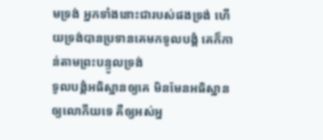មទ្រង់ អ្នកទាំងនោះជារបស់ផងទ្រង់ ហើយទ្រង់បានប្រទានគេមកទូលបង្គំ គេក៏កាន់តាមព្រះបន្ទូលទ្រង់
ទូលបង្គំអធិស្ឋានឲ្យគេ មិនមែនអធិស្ឋានឲ្យលោកីយទេ គឺឲ្យអស់អ្ន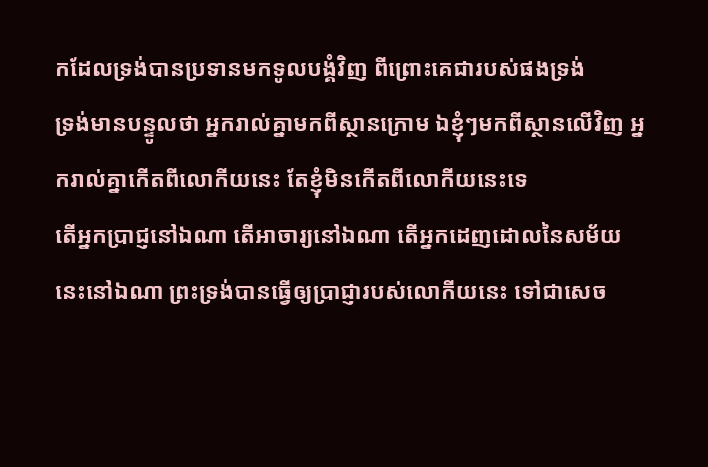កដែលទ្រង់បានប្រទានមកទូលបង្គំវិញ ពីព្រោះគេជារបស់ផងទ្រង់
ទ្រង់មានបន្ទូលថា អ្នករាល់គ្នាមកពីស្ថានក្រោម ឯខ្ញុំៗមកពីស្ថានលើវិញ អ្នករាល់គ្នាកើតពីលោកីយនេះ តែខ្ញុំមិនកើតពីលោកីយនេះទេ
តើអ្នកប្រាជ្ញនៅឯណា តើអាចារ្យនៅឯណា តើអ្នកដេញដោលនៃសម័យនេះនៅឯណា ព្រះទ្រង់បានធ្វើឲ្យប្រាជ្ញារបស់លោកីយនេះ ទៅជាសេច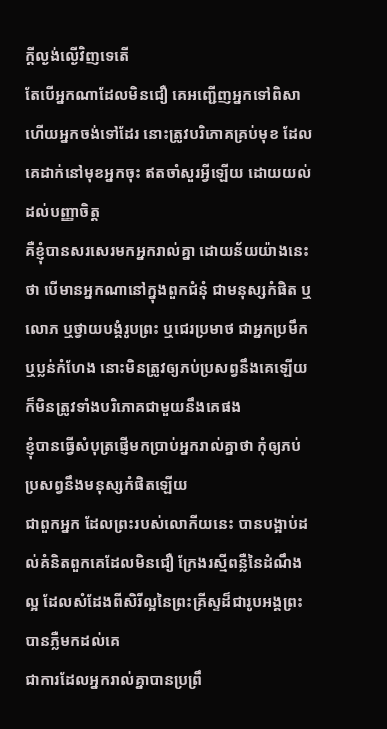ក្ដីល្ងង់ល្ងើវិញទេតើ
តែបើអ្នកណាដែលមិនជឿ គេអញ្ជើញអ្នកទៅពិសា ហើយអ្នកចង់ទៅដែរ នោះត្រូវបរិភោគគ្រប់មុខ ដែលគេដាក់នៅមុខអ្នកចុះ ឥតចាំសួរអ្វីឡើយ ដោយយល់ដល់បញ្ញាចិត្ត
គឺខ្ញុំបានសរសេរមកអ្នករាល់គ្នា ដោយន័យយ៉ាងនេះថា បើមានអ្នកណានៅក្នុងពួកជំនុំ ជាមនុស្សកំផិត ឬលោភ ឬថ្វាយបង្គំរូបព្រះ ឬជេរប្រមាថ ជាអ្នកប្រមឹក ឬប្លន់កំហែង នោះមិនត្រូវឲ្យភប់ប្រសព្វនឹងគេឡើយ ក៏មិនត្រូវទាំងបរិភោគជាមួយនឹងគេផង
ខ្ញុំបានធ្វើសំបុត្រផ្ញើមកប្រាប់អ្នករាល់គ្នាថា កុំឲ្យភប់ប្រសព្វនឹងមនុស្សកំផិតឡើយ
ជាពួកអ្នក ដែលព្រះរបស់លោកីយនេះ បានបង្អាប់ដល់គំនិតពួកគេដែលមិនជឿ ក្រែងរស្មីពន្លឺនៃដំណឹងល្អ ដែលសំដែងពីសិរីល្អនៃព្រះគ្រីស្ទដ៏ជារូបអង្គព្រះ បានភ្លឺមកដល់គេ
ជាការដែលអ្នករាល់គ្នាបានប្រព្រឹ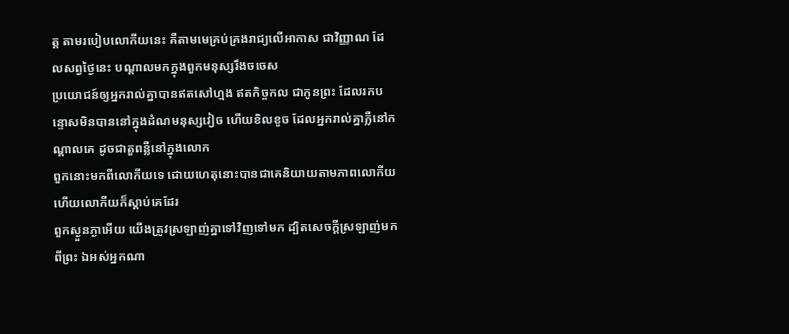ត្ត តាមរបៀបលោកីយនេះ គឺតាមមេគ្រប់គ្រងរាជ្យលើអាកាស ជាវិញ្ញាណ ដែលសព្វថ្ងៃនេះ បណ្តាលមកក្នុងពួកមនុស្សរឹងចចេស
ប្រយោជន៍ឲ្យអ្នករាល់គ្នាបានឥតសៅហ្មង ឥតកិច្ចកល ជាកូនព្រះ ដែលរកបន្ទោសមិនបាននៅក្នុងដំណមនុស្សវៀច ហើយខិលខូច ដែលអ្នករាល់គ្នាភ្លឺនៅកណ្តាលគេ ដូចជាតួពន្លឺនៅក្នុងលោក
ពួកនោះមកពីលោកីយទេ ដោយហេតុនោះបានជាគេនិយាយតាមភាពលោកីយ ហើយលោកីយក៏ស្តាប់គេដែរ
ពួកស្ងួនភ្ងាអើយ យើងត្រូវស្រឡាញ់គ្នាទៅវិញទៅមក ដ្បិតសេចក្ដីស្រឡាញ់មកពីព្រះ ឯអស់អ្នកណា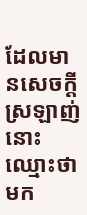ដែលមានសេចក្ដីស្រឡាញ់ នោះឈ្មោះថាមក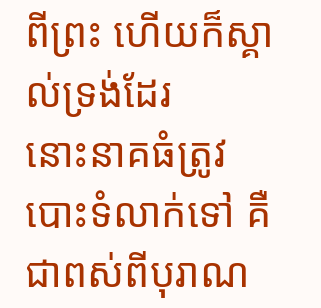ពីព្រះ ហើយក៏ស្គាល់ទ្រង់ដែរ
នោះនាគធំត្រូវបោះទំលាក់ទៅ គឺជាពស់ពីបុរាណ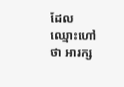ដែលឈ្មោះហៅថា អារក្ស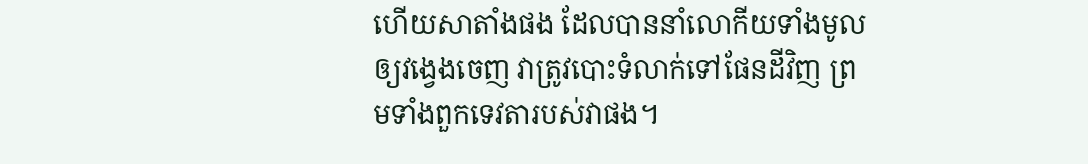ហើយសាតាំងផង ដែលបាននាំលោកីយទាំងមូលឲ្យវង្វេងចេញ វាត្រូវបោះទំលាក់ទៅផែនដីវិញ ព្រមទាំងពួកទេវតារបស់វាផង។